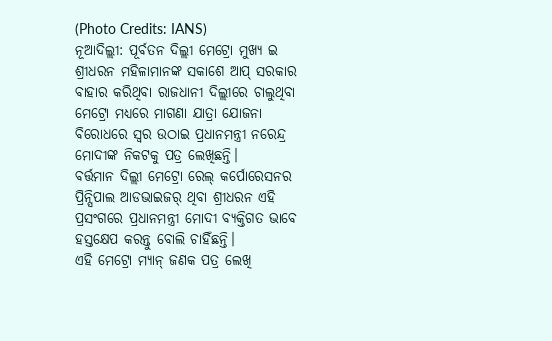(Photo Credits: IANS)
ନୂଆଦିଲ୍ଲୀ: ପୂର୍ବତନ ଦିଲ୍ଲୀ ମେଟ୍ରୋ ମୁଖ୍ୟ ଇ ଶ୍ରୀଧରନ ମହିଳାମାନଙ୍କ ସକାଶେ ଆପ୍ ସରକାର ବାହାର କରିଥିବା ରାଜଧାନୀ ଦିଲ୍ଲୀରେ ଚାଲୁଥିବା ମେଟ୍ରୋ ମଧ୍ୟରେ ମାଗଣା ଯାତ୍ରା ଯୋଜନା ବିରୋଧରେ ସ୍ୱର ଉଠାଇ ପ୍ରଧାନମନ୍ତ୍ରୀ ନରେନ୍ଦ୍ର ମୋଦୀଙ୍କ ନିକଟକୁ ପତ୍ର ଲେଖିଛନ୍ତି।
ବର୍ତ୍ତମାନ ଦିଲ୍ଲୀ ମେଟ୍ରୋ ରେଲ୍ କର୍ପୋରେସନର ପ୍ରିନ୍ସିପାଲ ଆଡଭାଇଜର୍ ଥିବା ଶ୍ରୀଧରନ ଏହି ପ୍ରସଂଗରେ ପ୍ରଧାନମନ୍ତ୍ରୀ ମୋଦୀ ବ୍ୟକ୍ତିଗତ ଭାବେ ହସ୍ତକ୍ଷେପ କରନ୍ତୁ ବୋଲି ଚାହିଁଛନ୍ତି।
ଏହି ମେଟ୍ରୋ ମ୍ୟାନ୍ ଜଣକ ପତ୍ର ଲେଖି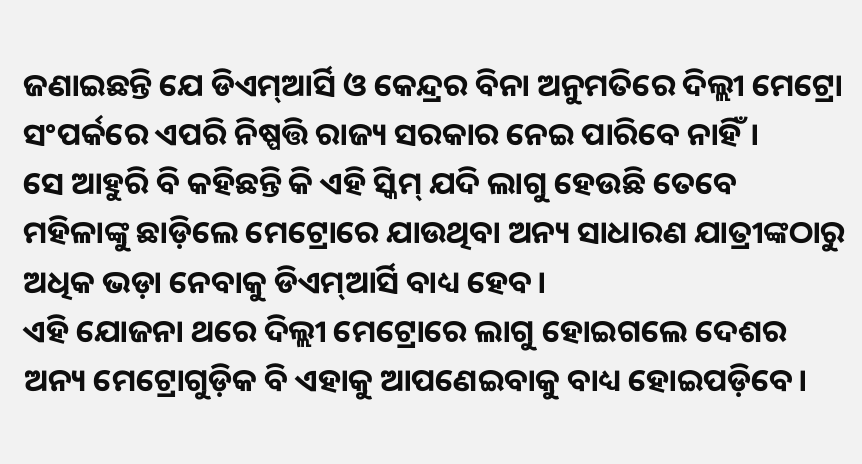ଜଣାଇଛନ୍ତି ଯେ ଡିଏମ୍ଆର୍ସି ଓ କେନ୍ଦ୍ରର ବିନା ଅନୁମତିରେ ଦିଲ୍ଲୀ ମେଟ୍ରୋ ସଂପର୍କରେ ଏପରି ନିଷ୍ପତ୍ତି ରାଜ୍ୟ ସରକାର ନେଇ ପାରିବେ ନାହିଁ।
ସେ ଆହୁରି ବି କହିଛନ୍ତି କି ଏହି ସ୍କିମ୍ ଯଦି ଲାଗୁ ହେଉଛି ତେବେ ମହିଳାଙ୍କୁ ଛାଡ଼ିଲେ ମେଟ୍ରୋରେ ଯାଉଥିବା ଅନ୍ୟ ସାଧାରଣ ଯାତ୍ରୀଙ୍କଠାରୁ ଅଧିକ ଭଡ଼ା ନେବାକୁ ଡିଏମ୍ଆର୍ସି ବାଧ୍ୟ ହେବ।
ଏହି ଯୋଜନା ଥରେ ଦିଲ୍ଲୀ ମେଟ୍ରୋରେ ଲାଗୁ ହୋଇଗଲେ ଦେଶର ଅନ୍ୟ ମେଟ୍ରୋଗୁଡ଼ିକ ବି ଏହାକୁ ଆପଣେଇବାକୁ ବାଧ୍ୟ ହୋଇପଡ଼ିବେ।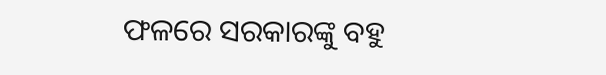ଫଳରେ ସରକାରଙ୍କୁ ବହୁ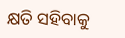କ୍ଷତି ସହିବାକୁ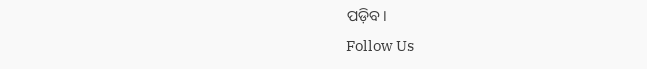ପଡ଼ିବ।
Follow Us